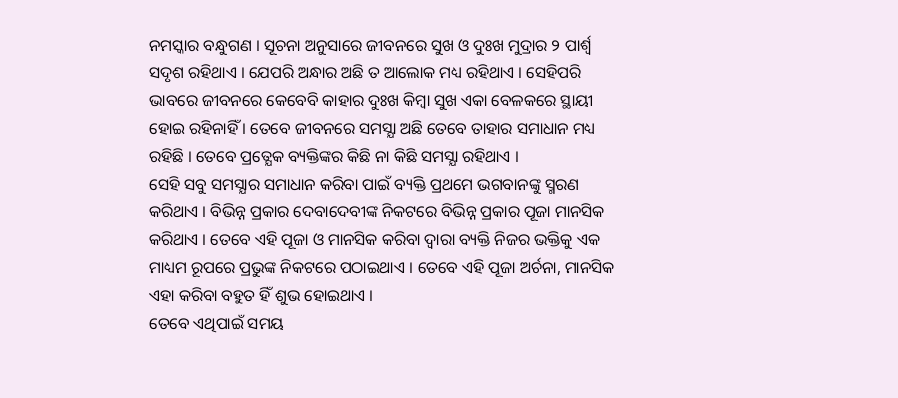ନମସ୍କାର ବନ୍ଧୁଗଣ । ସୂଚନା ଅନୁସାରେ ଜୀବନରେ ସୁଖ ଓ ଦୁଃଖ ମୁଦ୍ରାର ୨ ପାର୍ଶ୍ଵ ସଦୃଶ ରହିଥାଏ । ଯେପରି ଅନ୍ଧାର ଅଛି ତ ଆଲୋକ ମଧ୍ୟ ରହିଥାଏ । ସେହିପରି ଭାବରେ ଜୀବନରେ କେବେବି କାହାର ଦୁଃଖ କିମ୍ବା ସୁଖ ଏକା ବେଳକରେ ସ୍ଥାୟୀ ହୋଇ ରହିନାହିଁ । ତେବେ ଜୀବନରେ ସମସ୍ଯା ଅଛି ତେବେ ତାହାର ସମାଧାନ ମଧ୍ୟ ରହିଛି । ତେବେ ପ୍ରତ୍ଯେକ ବ୍ୟକ୍ତିଙ୍କର କିଛି ନା କିଛି ସମସ୍ଯା ରହିଥାଏ ।
ସେହି ସବୁ ସମସ୍ଯାର ସମାଧାନ କରିବା ପାଇଁ ବ୍ୟକ୍ତି ପ୍ରଥମେ ଭଗବାନଙ୍କୁ ସ୍ମରଣ କରିଥାଏ । ବିଭିନ୍ନ ପ୍ରକାର ଦେବାଦେବୀଙ୍କ ନିକଟରେ ବିଭିନ୍ନ ପ୍ରକାର ପୂଜା ମାନସିକ କରିଥାଏ । ତେବେ ଏହି ପୂଜା ଓ ମାନସିକ କରିବା ଦ୍ଵାରା ବ୍ୟକ୍ତି ନିଜର ଭକ୍ତିକୁ ଏକ ମାଧ୍ୟମ ରୂପରେ ପ୍ରଭୁଙ୍କ ନିକଟରେ ପଠାଇଥାଏ । ତେବେ ଏହି ପୂଜା ଅର୍ଚନା, ମାନସିକ ଏହା କରିବା ବହୁତ ହିଁ ଶୁଭ ହୋଇଥାଏ ।
ତେବେ ଏଥିପାଇଁ ସମୟ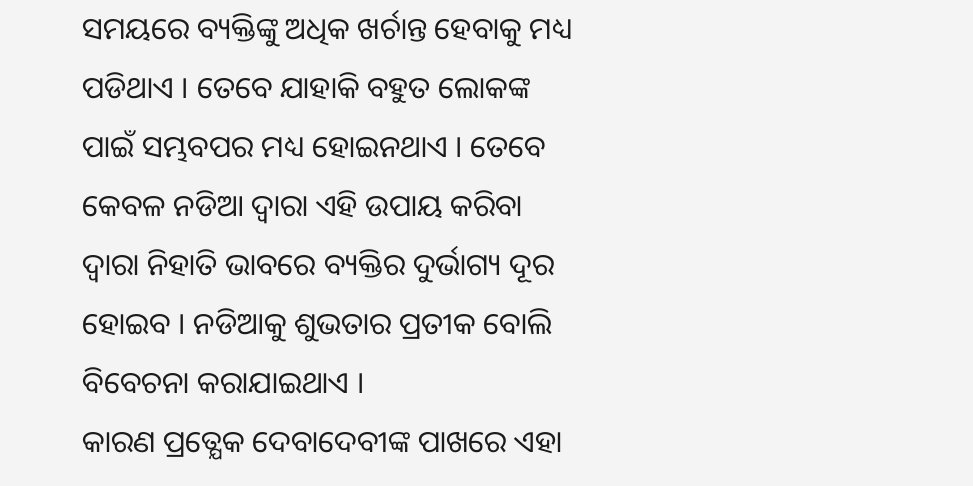ସମୟରେ ବ୍ୟକ୍ତିଙ୍କୁ ଅଧିକ ଖର୍ଚାନ୍ତ ହେବାକୁ ମଧ୍ୟ ପଡିଥାଏ । ତେବେ ଯାହାକି ବହୁତ ଲୋକଙ୍କ ପାଇଁ ସମ୍ଭବପର ମଧ୍ୟ ହୋଇନଥାଏ । ତେବେ କେବଳ ନଡିଆ ଦ୍ଵାରା ଏହି ଉପାୟ କରିବା ଦ୍ଵାରା ନିହାତି ଭାବରେ ବ୍ୟକ୍ତିର ଦୁର୍ଭାଗ୍ୟ ଦୂର ହୋଇବ । ନଡିଆକୁ ଶୁଭତାର ପ୍ରତୀକ ବୋଲି ବିବେଚନା କରାଯାଇଥାଏ ।
କାରଣ ପ୍ରତ୍ଯେକ ଦେବାଦେବୀଙ୍କ ପାଖରେ ଏହା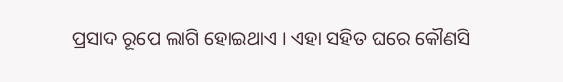ପ୍ରସାଦ ରୂପେ ଲାଗି ହୋଇଥାଏ । ଏହା ସହିତ ଘରେ କୌଣସି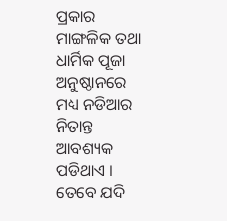ପ୍ରକାର ମାଙ୍ଗଳିକ ତଥା ଧାର୍ମିକ ପୂଜା ଅନୁଷ୍ଠାନରେ ମଧ୍ୟ ନଡିଆର ନିତାନ୍ତ ଆବଶ୍ୟକ ପଡିଥାଏ । ତେବେ ଯଦି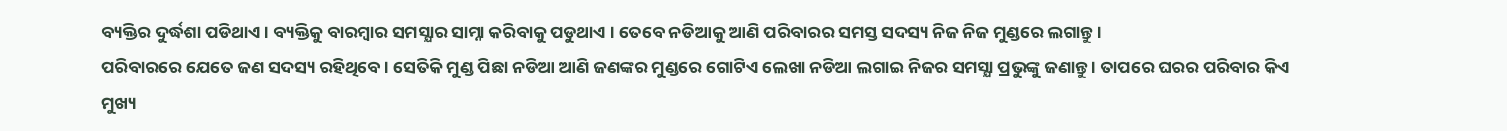ବ୍ୟକ୍ତିର ଦୁର୍ଦ୍ଧଶା ପଡିଥାଏ । ବ୍ୟକ୍ତିକୁ ବାରମ୍ବାର ସମସ୍ଯାର ସାମ୍ନା କରିବାକୁ ପଡୁଥାଏ । ତେବେ ନଡିଆକୁ ଆଣି ପରିବାରର ସମସ୍ତ ସଦସ୍ୟ ନିଜ ନିଜ ମୁଣ୍ଡରେ ଲଗାନ୍ତୁ ।
ପରିବାରରେ ଯେତେ ଜଣ ସଦସ୍ୟ ରହିଥିବେ । ସେତିକି ମୁଣ୍ଡ ପିଛା ନଡିଆ ଆଣି ଜଣଙ୍କର ମୁଣ୍ଡରେ ଗୋଟିଏ ଲେଖା ନଡିଆ ଲଗାଇ ନିଜର ସମସ୍ଯା ପ୍ରଭୁଙ୍କୁ ଜଣାନ୍ତୁ । ତାପରେ ଘରର ପରିବାର କିଏ ମୁଖ୍ୟ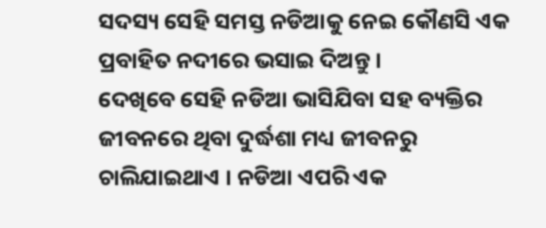ସଦସ୍ୟ ସେହି ସମସ୍ତ ନଡିଆକୁ ନେଇ କୌଣସି ଏକ ପ୍ରବାହିତ ନଦୀରେ ଭସାଇ ଦିଅନ୍ତୁ ।
ଦେଖିବେ ସେହି ନଡିଆ ଭାସିଯିବା ସହ ବ୍ୟକ୍ତିର ଜୀବନରେ ଥିବା ଦୁର୍ଦ୍ଧଶା ମଧ୍ୟ ଜୀବନରୁ ଚାଲିଯାଇଥାଏ । ନଡିଆ ଏପରି ଏକ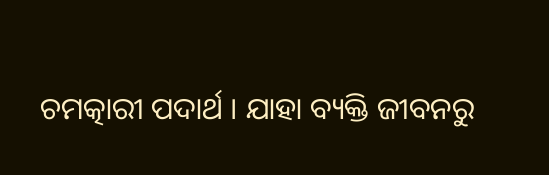ଚମତ୍କାରୀ ପଦାର୍ଥ । ଯାହା ବ୍ୟକ୍ତି ଜୀବନରୁ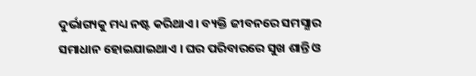ଦୁର୍ଭାଗ୍ୟକୁ ମଧ୍ୟ ନଷ୍ଟ କରିଥାଏ । ବ୍ୟକ୍ତି ଜୀବନରେ ସମସ୍ଯାର ସମାଧାନ ହୋଇଯାଇଥାଏ । ଘର ପରିବାରରେ ସୁଖ ଶାନ୍ତି ଓ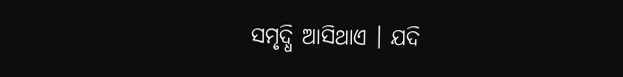ସମୃଦ୍ଧି ଆସିଥାଏ । ଯଦି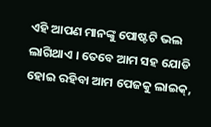ଏହି ଆପଣ ମାନଙ୍କୁ ପୋଷ୍ଟଟି ଭଲ ଲାଗିଥାଏ । ତେବେ ଆମ ସହ ଯୋଡି ହୋଇ ରହିବା ଆମ ପେଜକୁ ଲାଇକ୍,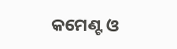କମେଣ୍ଟ ଓ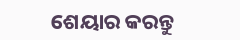ଶେୟାର କରନ୍ତୁ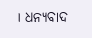। ଧନ୍ୟବାଦ